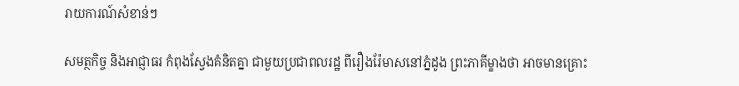រាយការណ៍សំខាន់ៗ

សមត្ថកិច្ច និងអាជ្ញាធរ កំពុងស្វែងគំនិតគ្នា ជាមួយប្រជាពលរដ្ឋ ពីរឿងរ៉ែមាសនៅភ្នំដូង ព្រះភាគីម្ខាងថា អាចមានគ្រោះ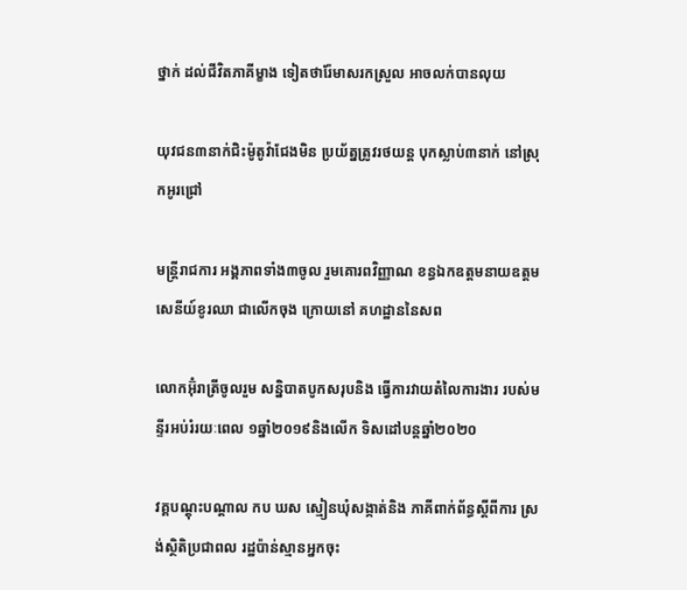ថ្នាក់ ដល់ជីវិតភាគីម្ខាង ទៀតថារ៉ែមាសរកស្រួល អាចលក់បានលុយ

យុវជន៣នាក់ជិះម៉ូតូវ៉ាជែងមិន ប្រយ័ត្នត្រូវរថយន្ត បុកស្លាប់៣នាក់ នៅស្រុកអូរជ្រៅ

មន្ត្រីរាជការ អង្គភាពទាំង៣ចូល រួមគោរពវិញ្ញាណ ខន្ធឯកឧត្តមនាយឧត្តម សេនីយ៍ខូរឈា ជាលើកចុង ក្រោយនៅ គហដ្ឋាននៃសព

លោកអ៊ុំរាត្រីចូលរួម សន្និបាតបូកសរុបនិង ធ្វើការវាយតំលៃការងារ របស់មន្ទីរអប់រំរយៈពេល ១ឆ្នាំ២០១៩និងលើក ទិសដៅបន្តឆ្នាំ២០២០

វគ្គបណ្ដុះបណ្ដាល កប ឃស ស្មៀនឃុំសង្កាត់និង ភាគីពាក់ព័ន្ធស្ដីពីការ ស្រង់ស្ថិតិប្រជាពល រដ្ឋប៉ាន់ស្មានអ្នកចុះ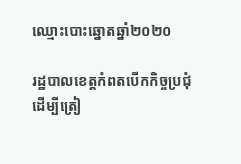ឈ្មោះបោះឆ្នោតឆ្នាំ២០២០

រដ្ឋបាលខេត្តកំពតបើកកិច្ចប្រជុំដើម្បីត្រៀ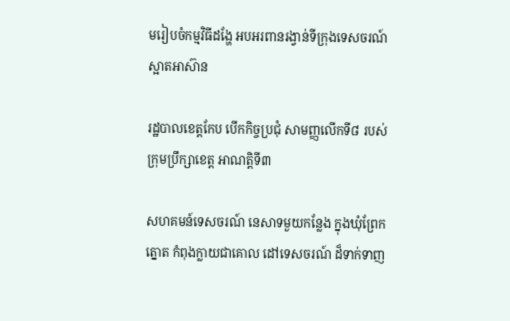មរៀបចំកម្មវិធីដង្ហែ អបអរពានរង្វាន់ទីក្រុងទេសចរណ៍ស្អាតអាស៊ាន

រដ្ឋបាលខេត្តកែប បើកកិច្ចប្រជុំ សាមញ្ញលើកទី៨ របស់ក្រុមប្រឹក្សាខេត្ត អាណត្តិទី៣

សហគមន៍ទេសចរណ៍ នេសាទមួយកន្លែង ក្នុងឃុំព្រែកត្នោត កំពុងក្លាយជាគោល ដៅទេសចរណ៍ ដ៏ទាក់ទាញ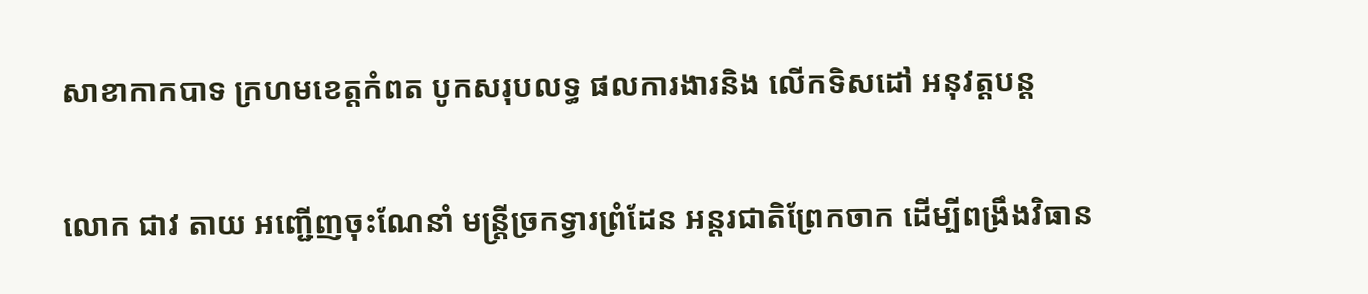សាខាកាកបាទ ក្រហមខេត្តកំពត បូកសរុបលទ្ធ ផលការងារនិង លើកទិសដៅ អនុវត្តបន្ត

លោក ជាវ តាយ អញ្ជើញចុះណែនាំ មន្ត្រីច្រកទ្វារព្រំដែន អន្តរជាតិព្រែកចាក ដើម្បីពង្រឹងវិធាន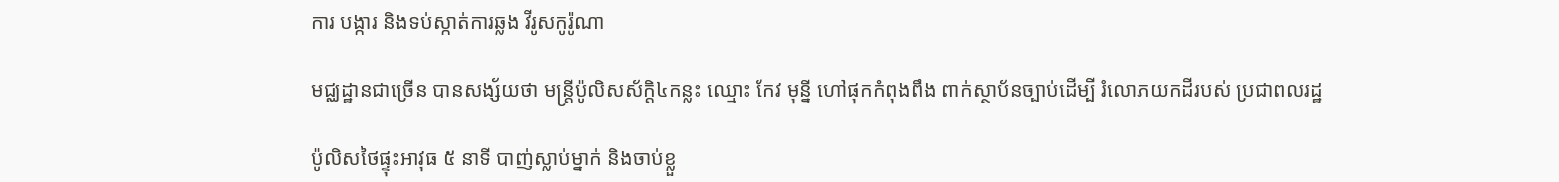ការ បង្ការ និងទប់ស្កាត់ការឆ្លង វីរូសកូរ៉ូណា

មជ្ឈដ្ឋានជាច្រើន បានសង្ស័យថា មន្ត្រីប៉ូលិសស័ក្តិ៤កន្លះ ឈ្មោះ កែវ មុន្នី ហៅផុកកំពុងពឹង ពាក់ស្ថាប័នច្បាប់ដើម្បី រំលោភយកដីរបស់ ប្រជាពលរដ្ឋ

ប៉ូលិសថៃផ្ទុះអាវុធ ៥ នាទី បាញ់ស្លាប់ម្នាក់ និងចាប់ខ្លួ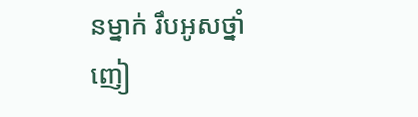នម្នាក់ រឹបអូសថ្នាំញៀ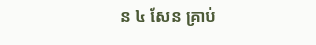ន ៤ សែន គ្រាប់